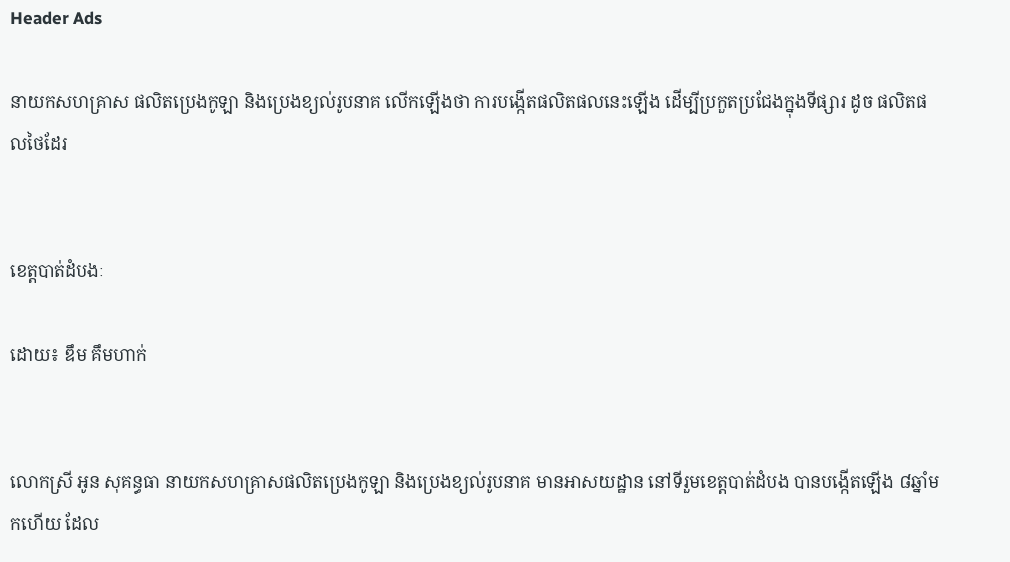Header Ads

នាយកសហគ្រាស ផលិតប្រេងកូឡា និងប្រេងខ្យល់រូបនាគ លើកឡើងថា ការបង្កើតផលិតផលនេះឡើង ដើម្បីប្រកួតប្រជែងក្នុងទីផ្សារ ដូច ផលិតផលថៃដែរ


ខេត្តបាត់ដំបងៈ

ដោយ៖ ឌឹម គឹមហាក់


លោកស្រី អូន សុគន្ធធា នាយកសហគ្រាសផលិតប្រេងកូឡា និងប្រេងខ្យល់រូបនាគ មានអាសយដ្ឋាន នៅទីរួមខេត្តបាត់ដំបង បានបង្កើតឡើង ៨ឆ្នាំមកហើយ ដែល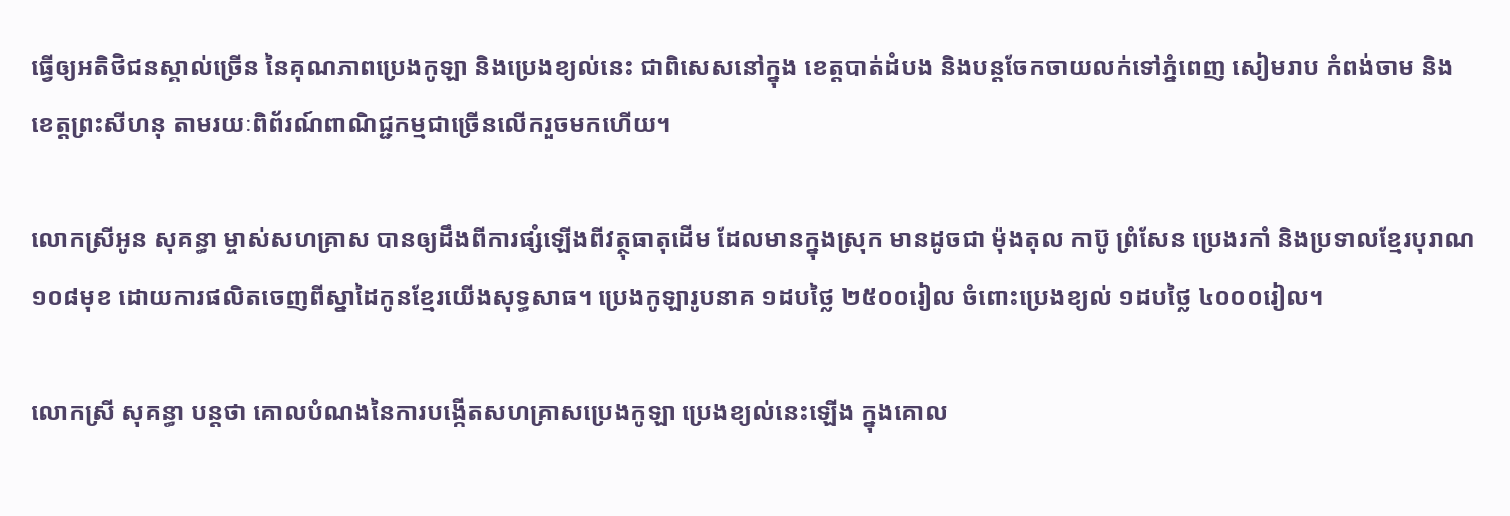ធ្វើឲ្យអតិថិជនស្គាល់ច្រើន នៃគុណភាពប្រេងកូឡា និងប្រេងខ្យល់នេះ ជាពិសេសនៅក្នុង ខេត្តបាត់ដំបង និងបន្តចែកចាយលក់ទៅភ្នំពេញ សៀមរាប កំពង់ចាម និងខេត្តព្រះសីហនុ តាមរយៈពិព័រណ៍ពាណិជ្ជកម្មជាច្រើនលើករួចមកហើយ។

លោកស្រីអូន សុគន្ធា ម្ចាស់សហគ្រាស បានឲ្យដឹងពីការផ្សំឡើងពីវត្ថុធាតុដើម ដែលមានក្នុងស្រុក មានដូចជា ម៉ុងតុល កាប៊ូ ព្រំសែន ប្រេងរកាំ និងប្រទាលខ្មែរបុរាណ ១០៨មុខ ដោយការផលិតចេញពីស្នាដៃកូនខ្មែរយើងសុទ្ធសាធ។ ប្រេងកូឡារូបនាគ ១ដបថ្លៃ ២៥០០រៀល ចំពោះប្រេងខ្យល់ ១ដបថ្លៃ ៤០០០រៀល។

លោកស្រី សុគន្ធា បន្តថា គោលបំណងនៃការបង្កើតសហគ្រាសប្រេងកូឡា ប្រេងខ្យល់នេះឡើង ក្នុងគោល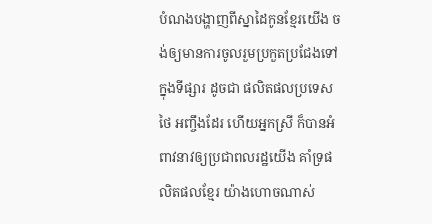បំណងបង្ហាញពីស្នាដៃកូនខ្មែរយើង ចង់ឲ្យមានការចូលរួមប្រកួតប្រជែងទៅក្នុងទីផ្សារ ដូចជា ផលិតផលប្រទេសថៃ អញ្ចឹងដែរ ហើយអ្នកស្រី ក៏បានអំពាវនាវឲ្យប្រជាពលរដ្ឋយើង គាំទ្រផលិតផលខ្មែរ យ៉ាងហោចណាស់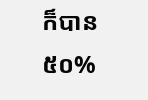ក៏បាន ៥០%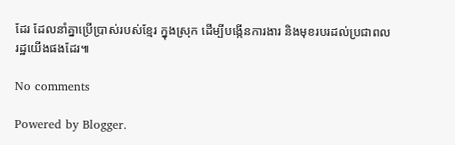ដែរ ដែលនាំគ្នាប្រើប្រាស់របស់ខ្មែរ ក្នុងស្រុក ដើម្បីបង្កើនការងារ និងមុខរបរដល់ប្រជាពលរដ្ឋយើងផងដែរ៕

No comments

Powered by Blogger.